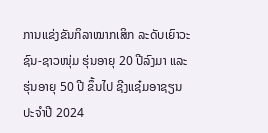ການແຂ່ງຂັນກິລາໝາກເສິກ ລະດັບເຍົາວະຊົນ-ຊາວໜຸ່ມ ຮຸ່ນອາຍຸ 20 ປີລົງມາ ແລະ ຮຸ່ນອາຍຸ 50 ປີ ຂຶ້ນໄປ ຊີງແຊ໋ມອາຊຽນ ປະຈຳປີ 2024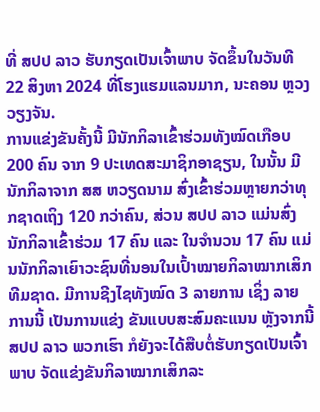ທີ່ ສປປ ລາວ ຮັບກຽດເປັນເຈົ້າພາບ ຈັດຂຶ້ນໃນວັນທີ 22 ສິງຫາ 2024 ທີ່ໂຮງແຮມແລນມາກ, ນະຄອນ ຫຼວງວຽງຈັນ.
ການແຂ່ງຂັນຄັ້ງນີ້ ມີນັກກິລາເຂົ້າຮ່ວມທັງໝົດເກືອບ 200 ຄົນ ຈາກ 9 ປະເທດສະມາຊິກອາຊຽນ, ໃນນັ້ນ ມີນັກກິລາຈາກ ສສ ຫວຽດນາມ ສົ່ງເຂົ້າຮ່ວມຫຼາຍກວ່າທຸກຊາດເຖິງ 120 ກວ່າຄົນ, ສ່ວນ ສປປ ລາວ ແມ່ນສົ່ງນັກກິລາເຂົ້າຮ່ວມ 17 ຄົນ ແລະ ໃນຈຳນວນ 17 ຄົນ ແມ່ນນັກກິລາເຍົາວະຊົນທີ່ນອນໃນເປົ້າໝາຍກິລາໝາກເສິກທີມຊາດ. ມີການຊີງໄຊທັງໝົດ 3 ລາຍການ ເຊິ່ງ ລາຍການນີ້ ເປັນການແຂ່ງ ຂັນແບບສະສົມຄະແນນ ຫຼັງຈາກນີ້ ສປປ ລາວ ພວກເຮົາ ກໍຍັງຈະໄດ້ສືບຕໍ່ຮັບກຽດເປັນເຈົ້າພາບ ຈັດແຂ່ງຂັນກິລາໝາກເສິກລະ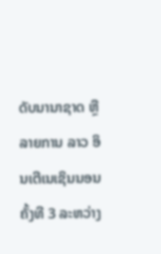ດັບນານາຊາດ ຫຼື ລາຍການ ລາວ ອິນເຕີເນເຊິນນອນ ຄັ້ງທີ 3 ລະຫວ່າງ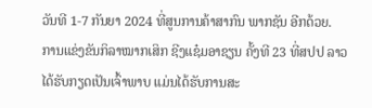ວັນທີ 1-7 ກັນຍາ 2024 ທີ່ສູນການຄ້າສາກົນ ພາກຊັນ ອີກດ້ວຍ.
ການແຂ່ງຂັນກິລາໝາກເສິກ ຊີງແຊ໋ມອາຊຽນ ຄັ້ງທີ 23 ທີ່ສປປ ລາວ ໄດ້ຮັບກຽດເປັນເຈົ້າພາບ ແມ່ນໄດ້ຮັບການສະ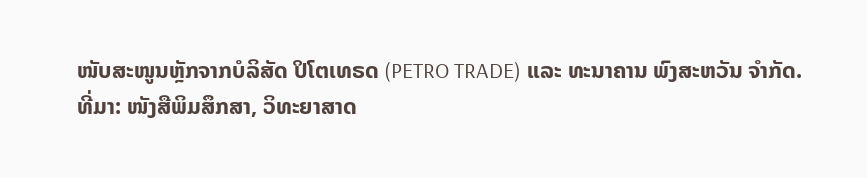ໜັບສະໜູນຫຼັກຈາກບໍລິສັດ ປິໂຕເທຣດ (PETRO TRADE) ແລະ ທະນາຄານ ພົງສະຫວັນ ຈຳກັດ.
ທີ່ມາ: ໜັງສືພິມສຶກສາ, ວິທະຍາສາດ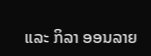ແລະ ກິລາ ອອນລາຍ